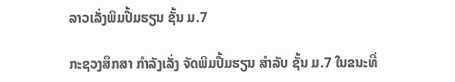ລາວເລັ່ງພິມປື້ມຮຽນ ຊັ້ນ ມ.7

ກະຊວງສຶກສາ ກໍາລັງເລັ່ງ ຈັດພິມປື້ມຮຽນ ສໍາລັບ ຊັ້ນ ມ.7 ໃນຂນະທີ່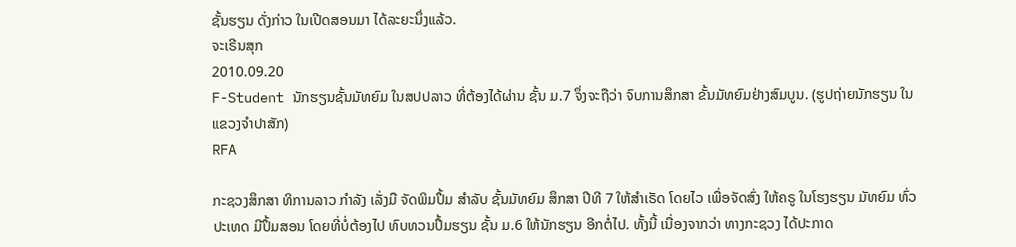ຊັ້ນຮຽນ ດັ່ງກ່າວ ໃນເປີດສອນມາ ໄດ້ລະຍະນຶ່ງແລ້ວ.
ຈະເຣີນສຸກ
2010.09.20
F-Student ນັກຮຽນຊັ້ນມັທຍົມ ໃນສປປລາວ ທີ່ຕ້ອງໄດ້ຜ່ານ ຊັ້ນ ມ.7 ຈຶ່ງຈະຖືວ່າ ຈົບການສຶກສາ ຂັ້ນມັທຍົມຢ່າງສົມບູນ. (ຮູປຖ່າຍນັກຮຽນ ໃນແຂວງຈໍາປາສັກ)
RFA

ກະຊວງສຶກສາ ທິການລາວ ກໍາລັງ ເລັ່ງມື ຈັດພິມປຶ້ມ ສໍາລັບ ຊັ້ນມັທຍົມ ສຶກສາ ປີທີ 7 ໃຫ້ສໍາເຣັດ ໂດຍໄວ ເພື່ອຈັດສົ່ງ ໃຫ້ຄຣູ ໃນໂຮງຮຽນ ມັທຍົມ ທົ່ວປະເທດ ມີປຶ້ມສອນ ໂດຍທີ່ບໍ່ຕ້ອງໄປ ທົບທວນປຶ້ມຮຽນ ຊັ້ນ ມ.6 ໃຫ້ນັກຮຽນ ອີກຕໍ່ໄປ. ທັ້ງນີ້ ເນື່ອງຈາກວ່າ ທາງກະຊວງ ໄດ້ປະກາດ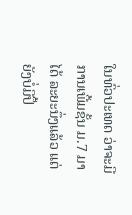ໃນທົ່ວປະເທດ ວ່າຈະມີ ການເພີ້ມຊັ້ນ ມ.7 ມາໄດ້ ລະຍະນຶ່ງແລ້ວ ແຕ່ຍັງບໍ່ມີປຶ້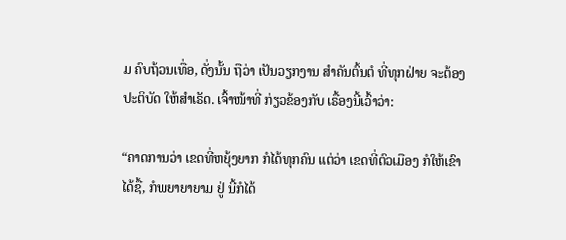ມ ຄົບຖ້ວນເທື່ອ, ດັ່ງນັ້ນ ຖືວ່າ ເປັນວຽກງານ ສໍາຄັນຕົ້ນຕໍ ທີ່ທຸກຝ່າຍ ຈະຕ້ອງປະຕິບັດ ໃຫ້ສໍາເຣັດ. ເຈົ້າໜ້າທີ່ ກ່ຽວຂ້ອງກັບ ເຣື້ອງນີ້ເວົ້າວ່າ:

“ຄາດການວ່າ ເຂດທີ່ຫຍຸ້ງຍາກ ກໍໄດ້ທຸກຄົນ ແຕ່ວ່າ ເຂດທີ່ຕົວເມືອງ ກໍໃຫ້ເຂົາ ໄດ້ຊື້, ກໍພຍາຍາຍາມ ຢູ່ ນີ້ກໍໄດ້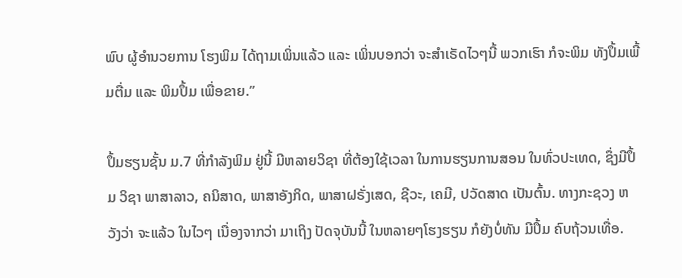ພົບ ຜູ້ອໍານວຍການ ໂຮງພິມ ໄດ້ຖາມເພິ່ນແລ້ວ ແລະ ເພິ່ນບອກວ່າ ຈະສໍາເຣັດໄວໆນີ້ ພວກເຮົາ ກໍຈະພິມ ທັງປຶ້ມເພີ້ມຕື່ມ ແລະ ພິມປຶ້ມ ເພື່ອຂາຍ.”

ປຶ້ມຮຽນຊັ້ນ ມ.7 ທີ່ກໍາລັງພິມ ຢູ່ນີ້ ມີຫລາຍວິຊາ ທີ່ຕ້ອງໃຊ້ເວລາ ໃນການຮຽນການສອນ ໃນທົ່ວປະເທດ, ຊຶ່ງມີປຶ້ມ ວິຊາ ພາສາລາວ, ຄນິສາດ, ພາສາອັງກິດ, ພາສາຝຣັ່ງເສດ, ຊີວະ, ເຄມີ, ປວັດສາດ ເປັນຕົ້ນ. ທາງກະຊວງ ຫວັງວ່າ ຈະແລ້ວ ໃນໄວໆ ເນື່ອງຈາກວ່າ ມາເຖິງ ປັດຈຸບັນນີ້ ໃນຫລາຍໆໂຮງຮຽນ ກໍຍັງບໍ່ທັນ ມີປຶ້ມ ຄົບຖ້ວນເທື່ອ.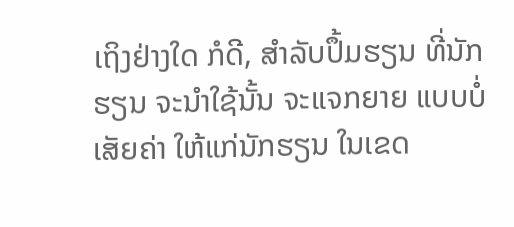ເຖິງຢ່າງໃດ ກໍດີ, ສໍາລັບປຶ້ມຮຽນ ທີ່ນັກຮຽນ ຈະນໍາໃຊ້ນັ້ນ ຈະແຈກຍາຍ ແບບບໍ່ເສັຍຄ່າ ໃຫ້ແກ່ນັກຮຽນ ໃນເຂດ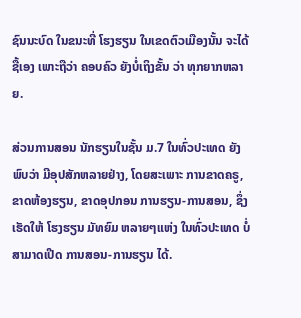ຊົນນະບົດ ໃນຂນະທີ່ ໂຮງຮຽນ ໃນເຂດຕົວເມືອງນັ້ນ ຈະໄດ້ຊື້ເອງ ເພາະຖືວ່າ ຄອບຄົວ ຍັງບໍ່ເຖິງຂັ້ນ ວ່າ ທຸກຍາກຫລາຍ.

ສ່ວນການສອນ ນັກຮຽນໃນຊັ້ນ ມ.7 ໃນທົ່ວປະເທດ ຍັງພົບວ່າ ມີອຸປສັກຫລາຍຢ່າງ, ໂດຍສະເພາະ ການຂາດຄຣູ, ຂາດຫ້ອງຮຽນ, ຂາດອຸປກອນ ການຮຽນ-ການສອນ, ຊຶ່ງເຮັດໃຫ້ ໂຮງຮຽນ ມັທຍົມ ຫລາຍໆແຫ່ງ ໃນທົ່ວປະເທດ ບໍ່ສາມາດເປີດ ການສອນ-ການຮຽນ ໄດ້.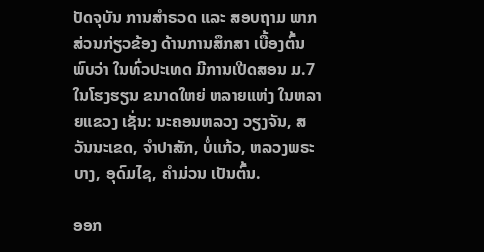ປັດຈຸບັນ ການສໍາຣວດ ແລະ ສອບຖາມ ພາກສ່ວນກ່ຽວຂ້ອງ ດ້ານການສຶກສາ ເບື້ອງຕົ້ນ ພົບວ່າ ໃນທົ່ວປະເທດ ມີການເປີດສອນ ມ.7 ໃນໂຮງຮຽນ ຂນາດໃຫຍ່ ຫລາຍແຫ່ງ ໃນຫລາຍແຂວງ ເຊັ່ນ: ນະຄອນຫລວງ ວຽງຈັນ, ສວັນນະເຂດ, ຈໍາປາສັກ, ບໍ່ແກ້ວ, ຫລວງພຣະບາງ, ອຸດົມໄຊ, ຄໍາມ່ວນ ເປັນຕົ້ນ.

ອອກ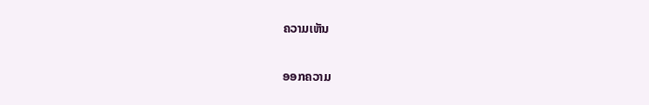ຄວາມເຫັນ

ອອກຄວາມ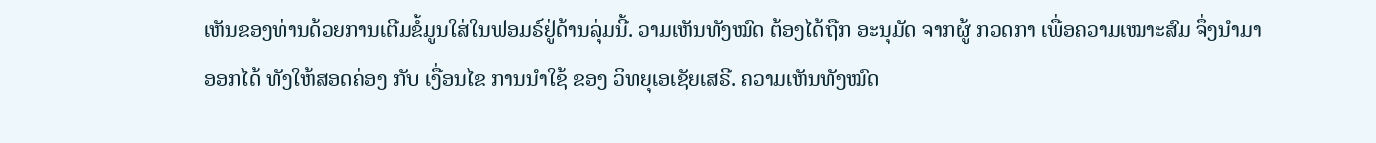ເຫັນຂອງທ່ານດ້ວຍການເຕີມຂໍ້ມູນໃສ່ໃນຟອມຣ໌ຢູ່ດ້ານລຸ່ມນີ້. ວາມເຫັນທັງໝົດ ຕ້ອງໄດ້ຖືກ ອະນຸມັດ ຈາກຜູ້ ກວດກາ ເພື່ອຄວາມເໝາະສົມ ຈຶ່ງນໍາມາອອກໄດ້ ທັງໃຫ້ສອດຄ່ອງ ກັບ ເງື່ອນໄຂ ການນຳໃຊ້ ຂອງ ວິທຍຸເອເຊັຍເສຣີ. ຄວາມເຫັນທັງໝົດ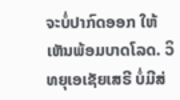ຈະບໍ່ປາກົດອອກ ໃຫ້ເຫັນພ້ອມບາດໂລດ. ວິທຍຸເອເຊັຍເສຣີ ບໍ່ມີສ່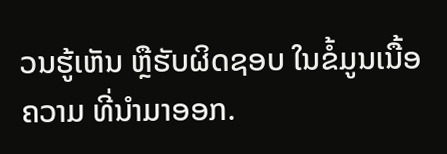ວນຮູ້ເຫັນ ຫຼືຮັບຜິດຊອບ ໃນຂໍ້ມູນເນື້ອຄວາມ ທີ່ນໍາມາອອກ.